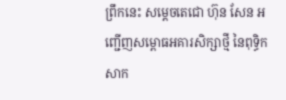ព្រឹកនេះ សម្តេចតេជោ ហ៊ុន សែន អញ្ជើញសម្ពោធអគារសិក្សាថ្មី នៃពុទ្ធិកសាក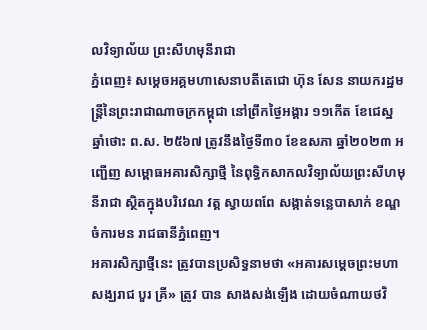លវិទ្យាល័យ ព្រះសីហមុនីរាជា
ភ្នំពេញ៖ សម្តេចអគ្គមហាសេនាបតីតេជោ ហ៊ុន សែន នាយករដ្ឋមន្ត្រីនៃព្រះរាជាណាចក្រកម្ពុជា នៅព្រឹកថ្ងៃអង្គារ ១១កើត ខែជេស្ឋ ឆ្នាំថោះ ព.ស. ២៥៦៧ ត្រូវនឹងថ្ងៃទី៣០ ខែឧសភា ឆ្នាំ២០២៣ អញ្ជើញ សម្ពោធអគារសិក្សាថ្មី នៃពុទ្ធិកសាកលវិទ្យាល័យព្រះសីហមុនីរាជា ស្ថិតក្នុងបរិវេណ វត្ត ស្វាយពពែ សង្កាត់ទន្លេបាសាក់ ខណ្ឌចំការមន រាជធានីភ្នំពេញ។
អគារសិក្សាថ្មីនេះ ត្រូវបានប្រសិទ្ធនាមថា «អគារសម្តេចព្រះមហាសង្ឃរាជ បួរ គ្រី» ត្រូវ បាន សាងសង់ឡើង ដោយចំណាយថវិ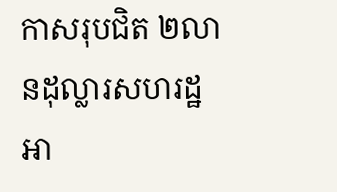កាសរុបជិត ២លានដុល្លារសហរដ្ឋអា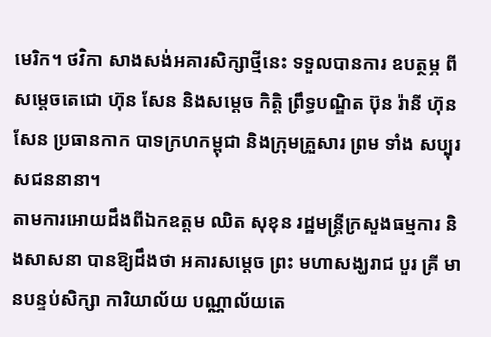មេរិក។ ថវិកា សាងសង់អគារសិក្សាថ្មីនេះ ទទួលបានការ ឧបត្ថម្ភ ពី សម្តេចតេជោ ហ៊ុន សែន និងសម្តេច កិត្តិ ព្រឹទ្ធបណ្ឌិត ប៊ុន រ៉ានី ហ៊ុនសែន ប្រធានកាក បាទក្រហកម្ពុជា និងក្រុមគ្រួសារ ព្រម ទាំង សប្បុរសជននានា។
តាមការអោយដឹងពីឯកឧត្តម ឈិត សុខុន រដ្ឋមន្ត្រីក្រសួងធម្មការ និងសាសនា បានឱ្យដឹងថា អគារសម្តេច ព្រះ មហាសង្ឃរាជ បួរ គ្រី មានបន្ទប់សិក្សា ការិយាល័យ បណ្ណាល័យតេ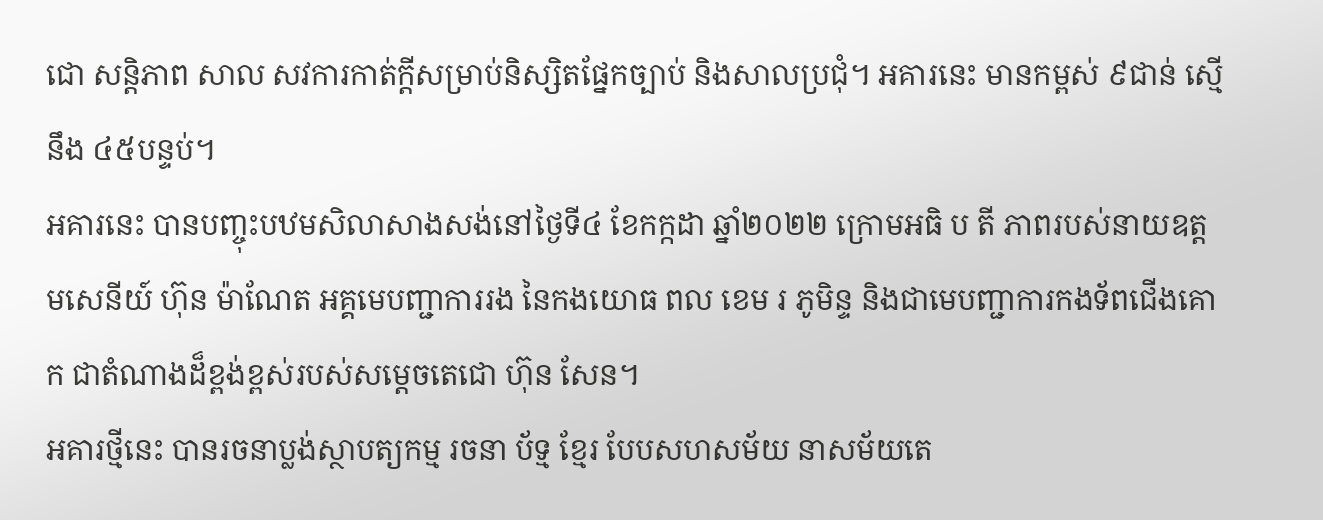ជោ សន្តិភាព សាល សវការកាត់ក្តីសម្រាប់និស្សិតផ្នែកច្បាប់ និងសាលប្រជុំ។ អគារនេះ មានកម្ពស់ ៩ជាន់ ស្មើនឹង ៤៥បន្ទប់។
អគារនេះ បានបញ្ចុះបឋមសិលាសាងសង់នៅថ្ងៃទី៤ ខែកក្កដា ឆ្នាំ២០២២ ក្រោមអធិ ប តី ភាពរបស់នាយឧត្តមសេនីយ៍ ហ៊ុន ម៉ាណែត អគ្គមេបញ្ជាការរង នៃកងយោធ ពល ខេម រ ភូមិន្ទ និងជាមេបញ្ជាការកងទ័ពជើងគោក ជាតំណាងដ៏ខ្ពង់ខ្ពស់របស់សម្តេចតេជោ ហ៊ុន សែន។
អគារថ្មីនេះ បានរចនាប្លង់ស្ថាបត្យកម្ម រចនា ប័ទ្ម ខ្មែរ បែបសហសម័យ នាសម័យតេ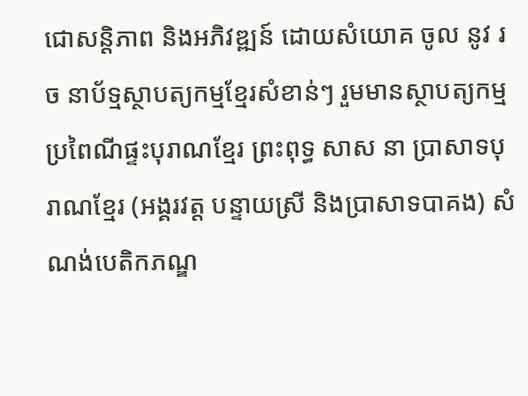ជោសន្តិភាព និងអភិវឌ្ឍន៍ ដោយសំយោគ ចូល នូវ រច នាប័ទ្មស្ថាបត្យកម្មខ្មែរសំខាន់ៗ រួមមានស្ថាបត្យកម្មប្រពៃណីផ្ទះបុរាណខ្មែរ ព្រះពុទ្ធ សាស នា ប្រាសាទបុរាណខ្មែរ (អង្គរវត្ត បន្ទាយស្រី និងប្រាសាទបាគង) សំណង់បេតិកភណ្ឌ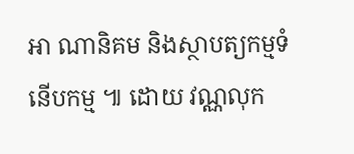អា ណានិគម និងស្ថាបត្យកម្មទំនើបកម្ម ៕ ដោយ វណ្ណលុក